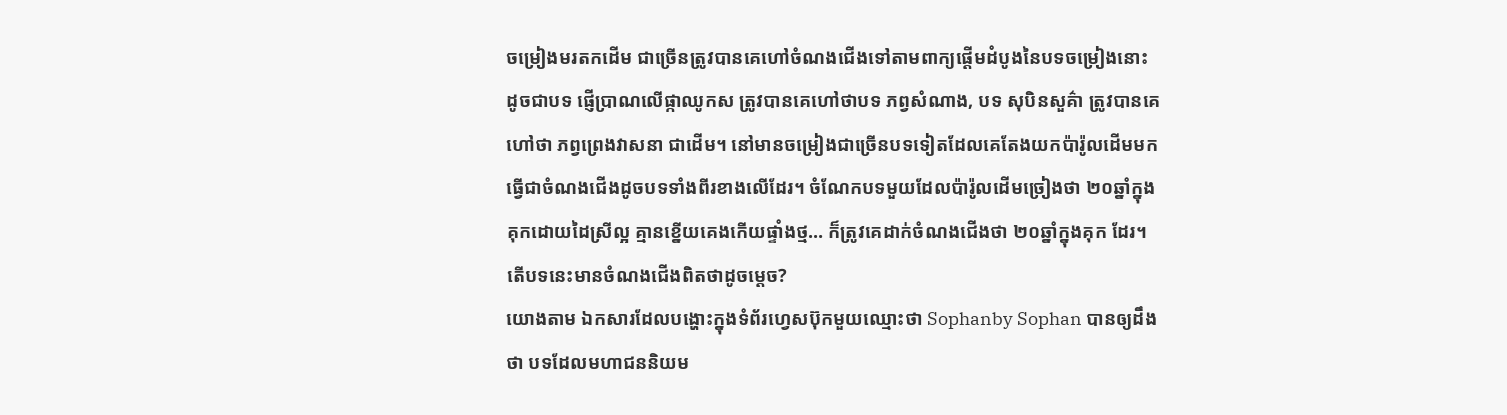ចម្រៀងមរតកដើម ជាច្រើនត្រូវបានគេហៅចំណងជើងទៅតាមពាក្យផ្ដើមដំបូងនៃបទចម្រៀងនោះ ដូចជាបទ ផ្ញើប្រាណលើផ្កាឈូកស ត្រូវបានគេហៅថាបទ ភព្វសំណាង, បទ សុបិនសួគ៌ា ត្រូវបានគេហៅថា ភព្វព្រេងវាសនា ជាដើម។ នៅមានចម្រៀងជាច្រើនបទទៀតដែលគេតែងយកប៉ារ៉ូលដើមមកធ្វើជាចំណងជើងដូចបទទាំងពីរខាងលើដែរ។ ចំណែកបទមួយដែលប៉ារ៉ូលដើមច្រៀងថា ២០ឆ្នាំក្នុងគុកដោយដៃស្រីល្អ គ្មានខ្នើយគេងកើយផ្ទាំងថ្ម… ក៏ត្រូវគេដាក់ចំណងជើងថា ២០ឆ្នាំក្នុងគុក ដែរ។ តើបទនេះមានចំណងជើងពិតថាដូចម្ដេច?
យោងតាម ឯកសារដែលបង្ហោះក្នុងទំព័រហ្វេសប៊ុកមួយឈ្មោះថា Sophanby Sophan បានឲ្យដឹងថា បទដែលមហាជននិយម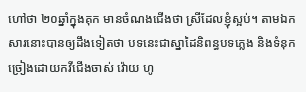ហៅថា ២០ឆ្នាំក្នុងគុក មានចំណងជើងថា ស្រីដែលខ្ញុំស្អប់។ តាមឯកសារនោះបានឲ្យដឹងទៀតថា បទនេះជាស្នាដៃនិពន្ធបទភ្លេង និងទំនុកច្រៀងដោយកវីជើងចាស់ វ៉ោយ ហូ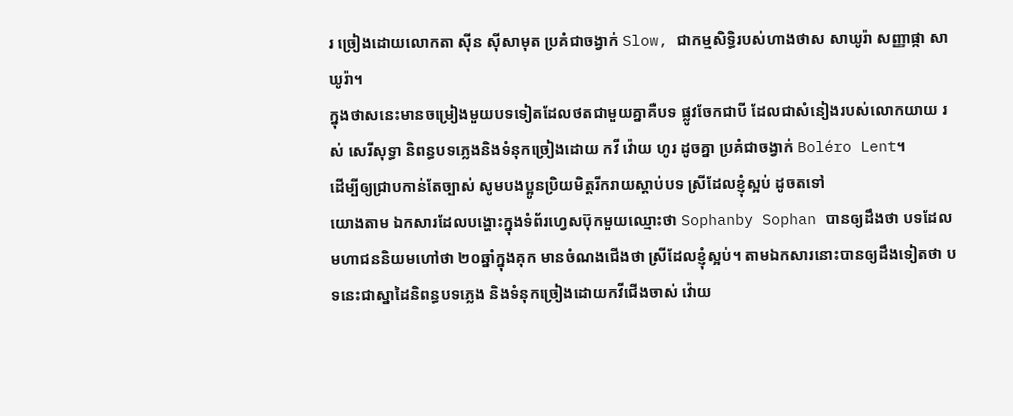រ ច្រៀងដោយលោកតា ស៊ីន ស៊ីសាមុត ប្រគំជាចង្វាក់ Slow, ជាកម្មសិទ្ធិរបស់ហាងថាស សាឃូរ៉ា សញ្ញាផ្កា សាឃូរ៉ា។
ក្នុងថាសនេះមានចម្រៀងមួយបទទៀតដែលថតជាមួយគ្នាគឺបទ ផ្លូវចែកជាបី ដែលជាសំនៀងរបស់លោកយាយ រស់ សេរីសុទ្ធា និពន្ធបទភ្លេងនិងទំនុកច្រៀងដោយ កវី វ៉ោយ ហូរ ដូចគ្នា ប្រគំជាចង្វាក់ Boléro Lent។
ដើម្បីឲ្យជ្រាបកាន់តែច្បាស់ សូមបងប្អូនប្រិយមិត្តរីករាយស្ដាប់បទ ស្រីដែលខ្ញុំស្អប់ ដូចតទៅ
យោងតាម ឯកសារដែលបង្ហោះក្នុងទំព័រហ្វេសប៊ុកមួយឈ្មោះថា Sophanby Sophan បានឲ្យដឹងថា បទដែលមហាជននិយមហៅថា ២០ឆ្នាំក្នុងគុក មានចំណងជើងថា ស្រីដែលខ្ញុំស្អប់។ តាមឯកសារនោះបានឲ្យដឹងទៀតថា បទនេះជាស្នាដៃនិពន្ធបទភ្លេង និងទំនុកច្រៀងដោយកវីជើងចាស់ វ៉ោយ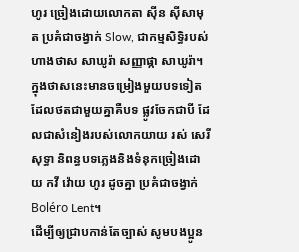ហូរ ច្រៀងដោយលោកតា ស៊ីន ស៊ីសាមុត ប្រគំជាចង្វាក់ Slow, ជាកម្មសិទ្ធិរបស់ហាងថាស សាឃូរ៉ា សញ្ញាផ្កា សាឃូរ៉ា។
ក្នុងថាសនេះមានចម្រៀងមួយបទទៀតដែលថតជាមួយគ្នាគឺបទ ផ្លូវចែកជាបី ដែលជាសំនៀងរបស់លោកយាយ រស់ សេរីសុទ្ធា និពន្ធបទភ្លេងនិងទំនុកច្រៀងដោយ កវី វ៉ោយ ហូរ ដូចគ្នា ប្រគំជាចង្វាក់ Boléro Lent។
ដើម្បីឲ្យជ្រាបកាន់តែច្បាស់ សូមបងប្អូន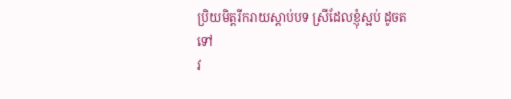ប្រិយមិត្តរីករាយស្ដាប់បទ ស្រីដែលខ្ញុំស្អប់ ដូចតទៅ
វ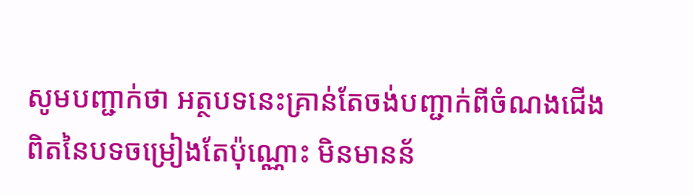សូមបញ្ជាក់ថា អត្ថបទនេះគ្រាន់តែចង់បញ្ជាក់ពីចំណងជើងពិតនៃបទចម្រៀងតែប៉ុណ្ណោះ មិនមានន័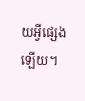យអ្វីផ្សេងឡើយ។